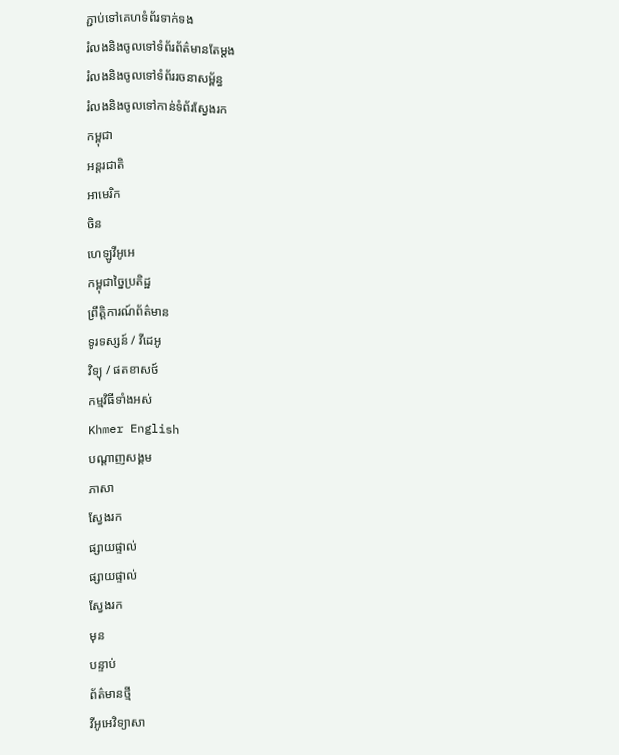ភ្ជាប់ទៅគេហទំព័រទាក់ទង
រំលងនិងចូលទៅទំព័រព័ត៌មានតែម្តង
រំលងនិងចូលទៅទំព័ររចនាសម្ព័ន្ធ
រំលងនិងចូលទៅកាន់ទំព័រស្វែងរក
កម្ពុជា
អន្តរជាតិ
អាមេរិក
ចិន
ហេឡូវីអូអេ
កម្ពុជាច្នៃប្រតិដ្ឋ
ព្រឹត្តិការណ៍ព័ត៌មាន
ទូរទស្សន៍ / វីដេអូ
វិទ្យុ / ផតខាសថ៍
កម្មវិធីទាំងអស់
Khmer English
បណ្តាញសង្គម
ភាសា
ស្វែងរក
ផ្សាយផ្ទាល់
ផ្សាយផ្ទាល់
ស្វែងរក
មុន
បន្ទាប់
ព័ត៌មានថ្មី
វីអូអេវិទ្យាសា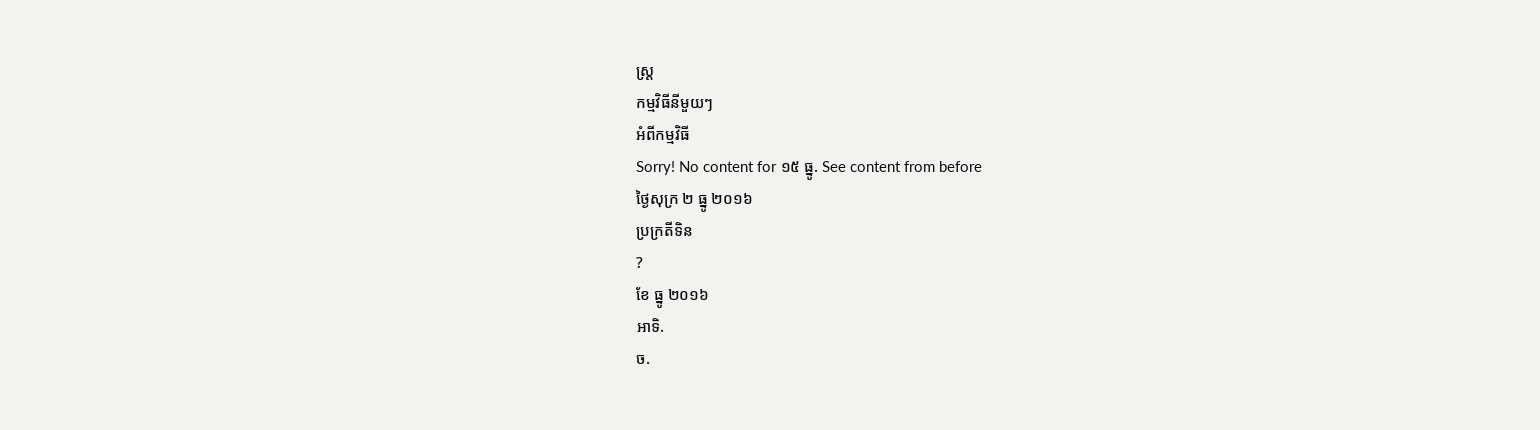ស្ត្រ
កម្មវិធីនីមួយៗ
អំពីកម្មវិធី
Sorry! No content for ១៥ ធ្នូ. See content from before
ថ្ងៃសុក្រ ២ ធ្នូ ២០១៦
ប្រក្រតីទិន
?
ខែ ធ្នូ ២០១៦
អាទិ.
ច.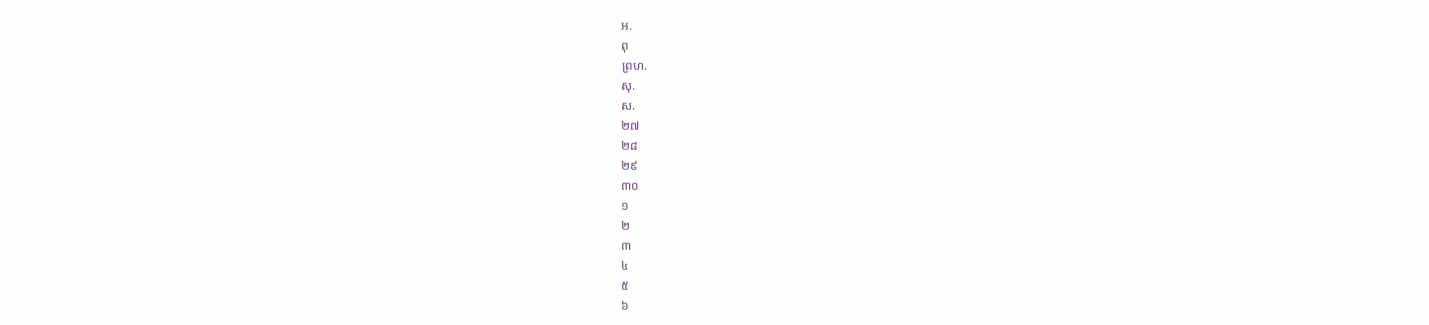អ.
ពុ
ព្រហ.
សុ.
ស.
២៧
២៨
២៩
៣០
១
២
៣
៤
៥
៦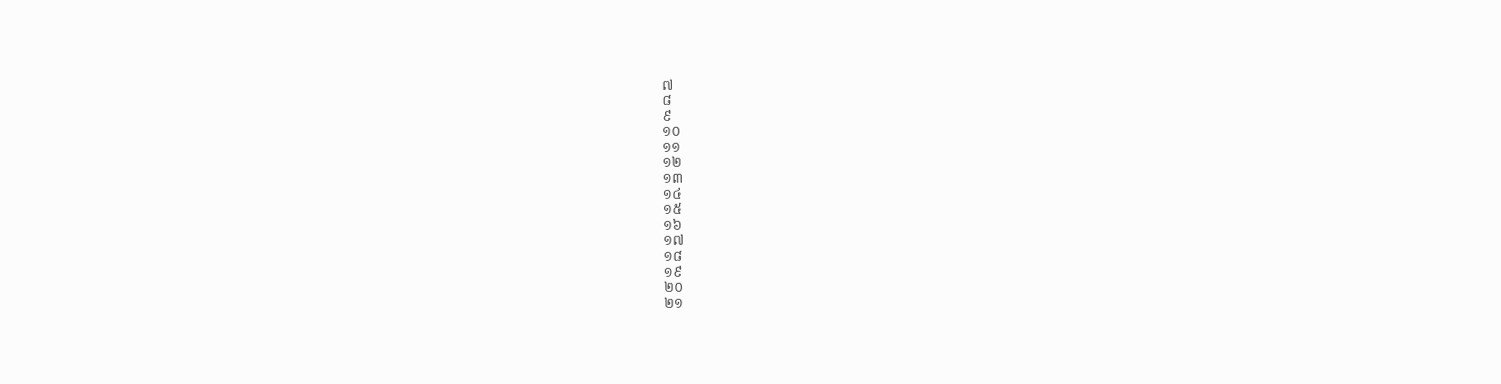៧
៨
៩
១០
១១
១២
១៣
១៤
១៥
១៦
១៧
១៨
១៩
២០
២១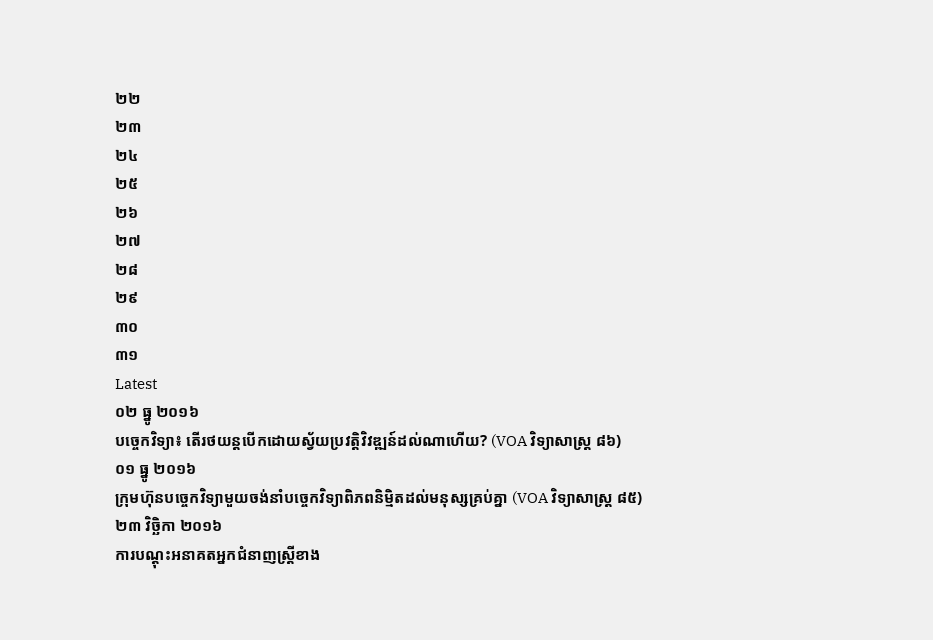២២
២៣
២៤
២៥
២៦
២៧
២៨
២៩
៣០
៣១
Latest
០២ ធ្នូ ២០១៦
បច្ចេកវិទ្យា៖ តើរថយន្តបើកដោយស្វ័យប្រវត្តិវិវឌ្ឍន៍ដល់ណាហើយ? (VOA វិទ្យាសាស្រ្ត ៨៦)
០១ ធ្នូ ២០១៦
ក្រុមហ៊ុនបច្ចេកវិទ្យាមួយចង់នាំបច្ចេកវិទ្យាពិភពនិម្មិតដល់មនុស្សគ្រប់គ្នា (VOA វិទ្យាសាស្រ្ត ៨៥)
២៣ វិច្ឆិកា ២០១៦
ការបណ្តុះអនាគតអ្នកជំនាញស្ត្រីខាង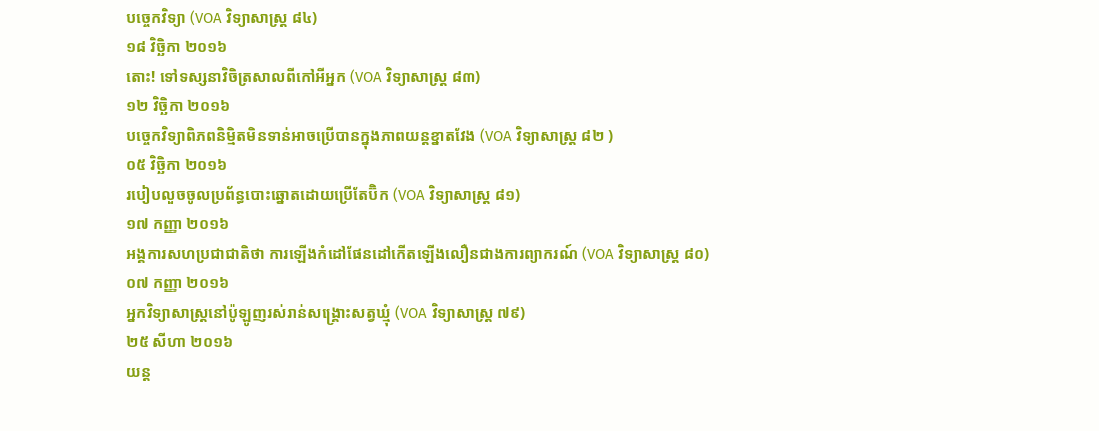បច្ចេកវិទ្យា (VOA វិទ្យាសាស្រ្ត ៨៤)
១៨ វិច្ឆិកា ២០១៦
តោះ! ទៅទស្សនាវិចិត្រសាលពីកៅអីអ្នក (VOA វិទ្យាសាស្រ្ត ៨៣)
១២ វិច្ឆិកា ២០១៦
បច្ចេកវិទ្យាពិភពនិម្មិតមិនទាន់អាចប្រើបានក្នុងភាពយន្តខ្នាតវែង (VOA វិទ្យាសាស្រ្ត ៨២ )
០៥ វិច្ឆិកា ២០១៦
របៀបលួចចូលប្រព័ន្ធបោះឆ្នោតដោយប្រើតែប៊ិក (VOA វិទ្យាសាស្ត្រ ៨១)
១៧ កញ្ញា ២០១៦
អង្គការសហប្រជាជាតិថា ការឡើងកំដៅផែនដៅកើតឡើងលឿនជាងការព្យាករណ៍ (VOA វិទ្យាសាស្ត្រ ៨០)
០៧ កញ្ញា ២០១៦
អ្នកវិទ្យាសាស្ត្រនៅប៉ូឡូញរស់រាន់សង្គ្រោះសត្វឃ្មុំ (VOA វិទ្យាសាស្ត្រ ៧៩)
២៥ សីហា ២០១៦
យន្ត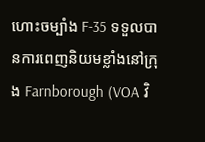ហោះចម្បាំង F-35 ទទួលបានការពេញនិយមខ្លាំងនៅក្រុង Farnborough (VOA វិ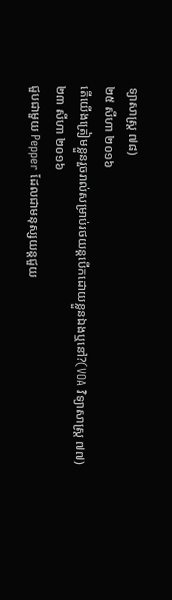ទ្យាសាស្ត្រ ៧៨)
២៥ សីហា ២០១៦
តើយើងត្រៀមខ្លួនរួចរាល់សម្រាប់រថយន្តបើកដោយខ្លួនឯងឬនៅ?(VOA វិទ្យាសាស្រ្ត ៧៧)
២៣ សីហា ២០១៦
ជួបជាមួយ Pepper ដែលជាមនុស្សយន្តជួយ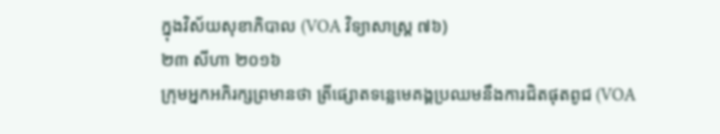ក្នុងវិស័យសុខាភិបាល (VOA វិទ្យាសាស្ត្រ ៧៦)
២៣ សីហា ២០១៦
ក្រុមអ្នកអភិរក្សព្រមានថា ត្រីផ្សោតទន្លេមេគង្គប្រឈមនឹងការជិតផុតពូជ (VOA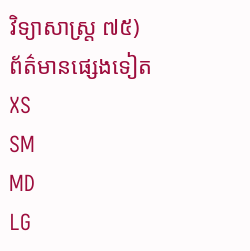វិទ្យាសាស្ត្រ ៧៥)
ព័ត៌មានផ្សេងទៀត
XS
SM
MD
LG